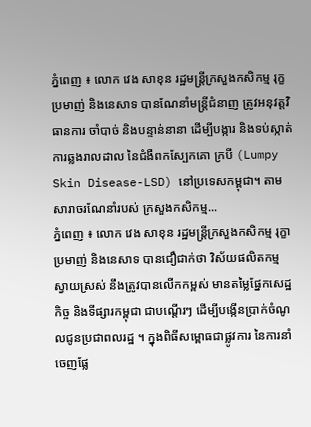ភ្នំពេញ ៖ លោក វេង សាខុន រដ្ឋមន្ដ្រីក្រសួងកសិកម្ម រុក្ខប្រមាញ់ និងនេសាទ បានណែនាំមន្ដ្រីជំនាញ ត្រូវអនុវត្តវិធានការ ចាំបាច់ និងបន្ទាន់នានា ដើម្បីបង្ការ និងទប់ស្កាត់ការឆ្លងរាលដាល នៃជំងឺពកស្បែកគោ ក្របី (Lumpy Skin Disease-LSD) នៅប្រទេសកម្ពុជា។ តាមសារាចរណែនាំរបស់ ក្រសួងកសិកម្ម...
ភ្នំពេញ ៖ លោក វេង សាខុន រដ្ឋមន្រ្តីក្រសួងកសិកម្ម រុក្ខាប្រមាញ់ និងនេសាទ បានជឿជាក់ថា វិស័យផលិតកម្ម ស្វាយស្រស់ នឹងត្រូវបានលើកកម្ពស់ មានតម្លៃផ្នែកសេដ្ឋកិច្ច និងទីផ្សារកម្ពុជា ជាបណ្តើរៗ ដើម្បីបង្កើនប្រាក់ចំណូលជូនប្រជាពលរដ្ឋ ។ ក្នុងពិធីសម្ពោធជាផ្លូវការ នៃការនាំចេញផ្លែ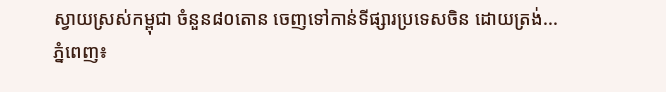ស្វាយស្រស់កម្ពុជា ចំនួន៨០តោន ចេញទៅកាន់ទីផ្សារប្រទេសចិន ដោយត្រង់...
ភ្នំពេញ៖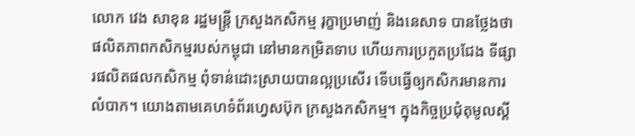លោក វេង សាខុន រដ្ឋមន្ត្រី ក្រសួងកសិកម្ម រុក្ខាប្រមាញ់ និងនេសាទ បានថ្លែងថា ផលិតភាពកសិកម្មរបស់កម្ពុជា នៅមានកម្រិតទាប ហើយការប្រកួតប្រជែង ទីផ្សារផលិតផលកសិកម្ម ពុំទាន់ដោះស្រាយបានល្អប្រសើរ ទើបធ្វើឲ្យកសិករមានការលំបាក។ យោងតាមគេហទំព័រហ្វេសប៊ុក ក្រសួងកសិកម្ម។ ក្នុងកិច្ចប្រជុំតុមូលស្តី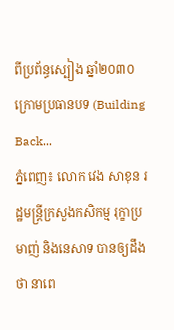ពីប្រព័ន្ធស្បៀង ឆ្នាំ២០៣០ ក្រោមប្រធានបទ (Building Back...
ភ្នំពេញ៖ លោក វេង សាខុន រដ្ឋមន្រ្តីក្រសួងកសិកម្ម រុក្ខាប្រមាញ់ និងនេសាទ បានឲ្យដឹងថា នាពេ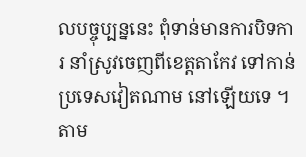លបច្ចុប្បន្ននេះ ពុំទាន់មានការបិទការ នាំស្រូវចេញពីខេត្តតាកែវ ទៅកាន់ប្រទេសវៀតណាម នៅឡើយទេ ។ តាម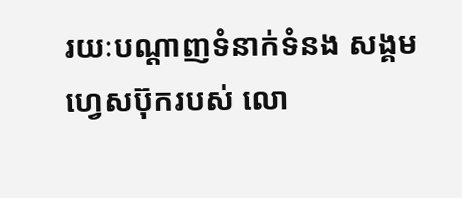រយៈបណ្ដាញទំនាក់ទំនង សង្គមហ្វេសប៊ុករបស់ លោ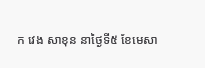ក វេង សាខុន នាថ្ងៃទី៥ ខែមេសា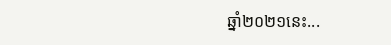ឆ្នាំ២០២១នេះ...